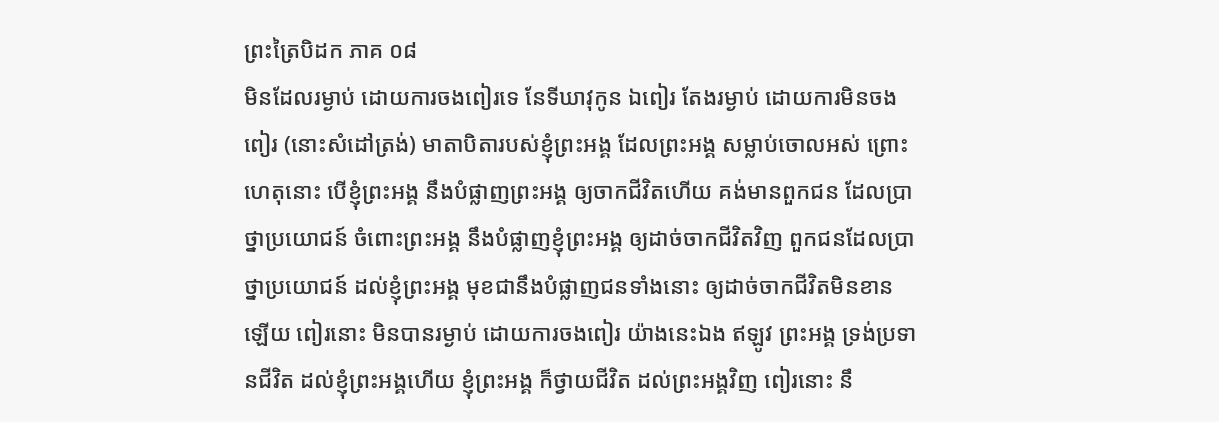ព្រះត្រៃបិដក ភាគ ០៨
មិនដែលរម្ងាប់ ដោយការចងពៀរទេ នែទីឃាវុកូន ឯពៀរ តែងរម្ងាប់ ដោយការមិនចងពៀរ (នោះសំដៅត្រង់) មាតាបិតារបស់ខ្ញុំព្រះអង្គ ដែលព្រះអង្គ សម្លាប់ចោលអស់ ព្រោះហេតុនោះ បើខ្ញុំព្រះអង្គ នឹងបំផ្លាញព្រះអង្គ ឲ្យចាកជីវិតហើយ គង់មានពួកជន ដែលប្រាថ្នាប្រយោជន៍ ចំពោះព្រះអង្គ នឹងបំផ្លាញខ្ញុំព្រះអង្គ ឲ្យដាច់ចាកជីវិតវិញ ពួកជនដែលប្រាថ្នាប្រយោជន៍ ដល់ខ្ញុំព្រះអង្គ មុខជានឹងបំផ្លាញជនទាំងនោះ ឲ្យដាច់ចាកជីវិតមិនខានឡើយ ពៀរនោះ មិនបានរម្ងាប់ ដោយការចងពៀរ យ៉ាងនេះឯង ឥឡូវ ព្រះអង្គ ទ្រង់ប្រទានជីវិត ដល់ខ្ញុំព្រះអង្គហើយ ខ្ញុំព្រះអង្គ ក៏ថ្វាយជីវិត ដល់ព្រះអង្គវិញ ពៀរនោះ នឹ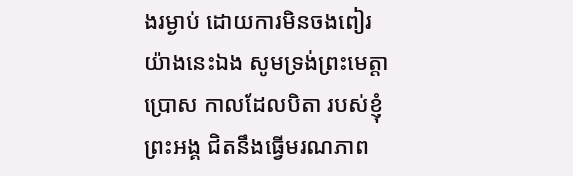ងរម្ងាប់ ដោយការមិនចងពៀរ យ៉ាងនេះឯង សូមទ្រង់ព្រះមេត្តាប្រោស កាលដែលបិតា របស់ខ្ញុំព្រះអង្គ ជិតនឹងធ្វើមរណភាព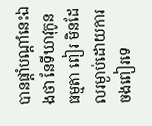បានផ្តាំបណ្តាំនេះឯងថា នែទីឃាវុកូន ធម្មតា ពៀរ មិនដែលរម្ងាប់ដោយការចងពៀរទេ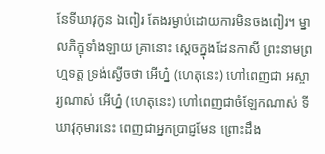នែទីឃាវុកូន ឯពៀរ តែងរម្ងាប់ដោយការមិនចងពៀរ។ ម្នាលភិក្ខុទាំងឡាយ គ្រានោះ ស្តេចក្នុងដែនកាសី ព្រះនាមព្រហ្មទត្ត ទ្រង់ស្ងើចថា អើហ្ន៎ (ហេតុនេះ) ហៅពេញជា អស្ចារ្យណាស់ អើហ្ន៎ (ហេតុនេះ) ហៅពេញជាចំឡែកណាស់ ទីឃាវុកុមារនេះ ពេញជាអ្នកប្រាជ្ញមែន ព្រោះដឹង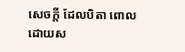សេចក្តី ដែលបិតា ពោលដោយស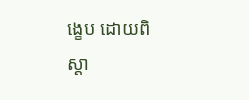ង្ខេប ដោយពិស្តា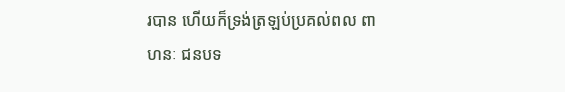របាន ហើយក៏ទ្រង់ត្រឡប់ប្រគល់ពល ពាហនៈ ជនបទ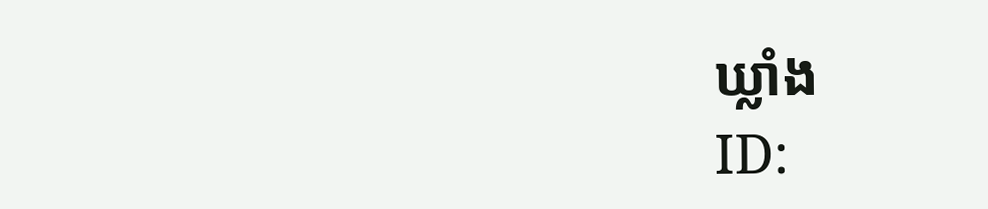ឃ្លាំង
ID: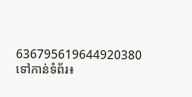636795619644920380
ទៅកាន់ទំព័រ៖